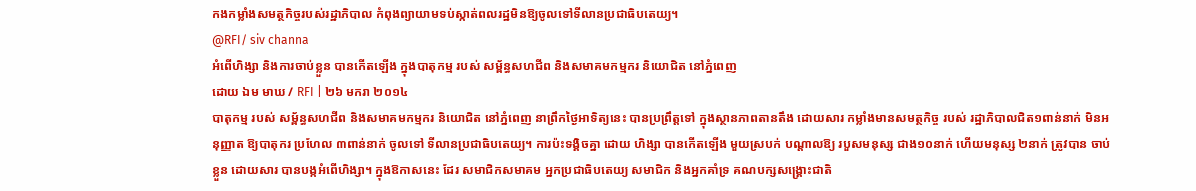កងកម្លាំងសមត្ថកិច្ចរបស់រដ្ឋាភិបាល កំពុងព្យាយាមទប់ស្កាត់ពលរដ្ឋមិនឱ្យចូលទៅទីលានប្រជាធិបតេយ្យ។
@RFI/ siv channa
អំពើហិង្សា និងការចាប់ខ្លួន បានកើតឡើង ក្នុងបាតុកម្ម របស់ សម្ព័ន្ធសហជីព និងសមាគមកម្មករ និយោជិត នៅភ្នំពេញ
ដោយ ឯម មាឃ / RFI | ២៦ មករា ២០១៤
បាតុកម្ម របស់ សម្ព័ន្ធសហជីព និងសមាគមកម្មករ និយោជិត នៅភ្នំពេញ នាព្រឹកថ្ងៃអាទិត្យនេះ បានប្រព្រឹត្តទៅ ក្នុងស្ថានភាពតានតឹង ដោយសារ កម្លាំងមានសមត្ថកិច្ច របស់ រដ្ឋាភិបាលជិត១ពាន់នាក់ មិនអនុញ្ញាត ឱ្យបាតុករ ប្រហែល ៣ពាន់នាក់ ចូលទៅ ទីលានប្រជាធិបតេយ្យ។ ការប៉ះទង្គិចគ្នា ដោយ ហិង្សា បានកើតឡើង មួយស្របក់ បណ្តាលឱ្យ របួសមនុស្ស ជាង១០នាក់ ហើយមនុស្ស ២នាក់ ត្រូវបាន ចាប់ខ្លួន ដោយសារ បានបង្កអំពើហិង្សា។ ក្នុងឱកាសនេះ ដែរ សមាជិកសមាគម អ្នកប្រជាធិបតេយ្យ សមាជិក និងអ្នកគាំទ្រ គណបក្សសង្គ្រោះជាតិ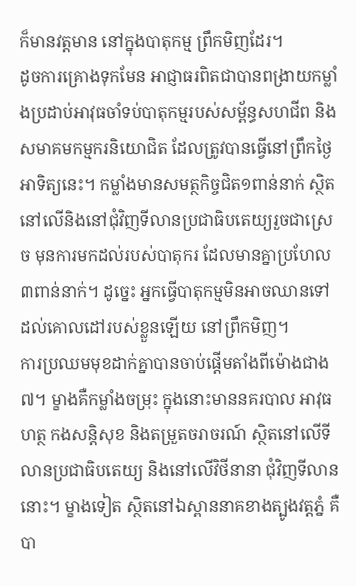ក៏មានវត្តមាន នៅក្នុងបាតុកម្ម ព្រឹកមិញដែរ។
ដូចការគ្រោងទុកមែន អាជ្ញាធរពិតជាបានពង្រាយកម្លាំងប្រដាប់អាវុធចាំទប់បាតុកម្មរបស់សម្ព័ន្ធសហជីព និងសមាគមកម្មករនិយោជិត ដែលត្រូវបានធ្វើនៅព្រឹកថ្ងៃអាទិត្យនេះ។ កម្លាំងមានសមត្ថកិច្ចជិត១ពាន់នាក់ ស្ថិតនៅលើនិងនៅជុំវិញទីលានប្រជាធិបតេយ្យរួចជាស្រេច មុនការមកដល់របស់បាតុករ ដែលមានគ្នាប្រហែល៣ពាន់នាក់។ ដូច្នេះ អ្នកធ្វើបាតុកម្មមិនអាចឈានទៅដល់គោលដៅរបស់ខ្លួនឡើយ នៅព្រឹកមិញ។
ការប្រឈមមុខដាក់គ្នាបានចាប់ផ្តើមតាំងពីម៉ោងជាង៧។ ម្ខាងគឺកម្លាំងចម្រុះ ក្នុងនោះមាននគរបាល អាវុធហត្ថ កងសន្តិសុខ និងតម្រួតចរាចរណ៍ ស្ថិតនៅលើទីលានប្រជាធិបតេយ្យ និងនៅលើវិថីនានា ជុំវិញទីលាននោះ។ ម្ខាងទៀត ស្ថិតនៅឯស្ពាននាគខាងត្បូងវត្តភ្នំ គឺបា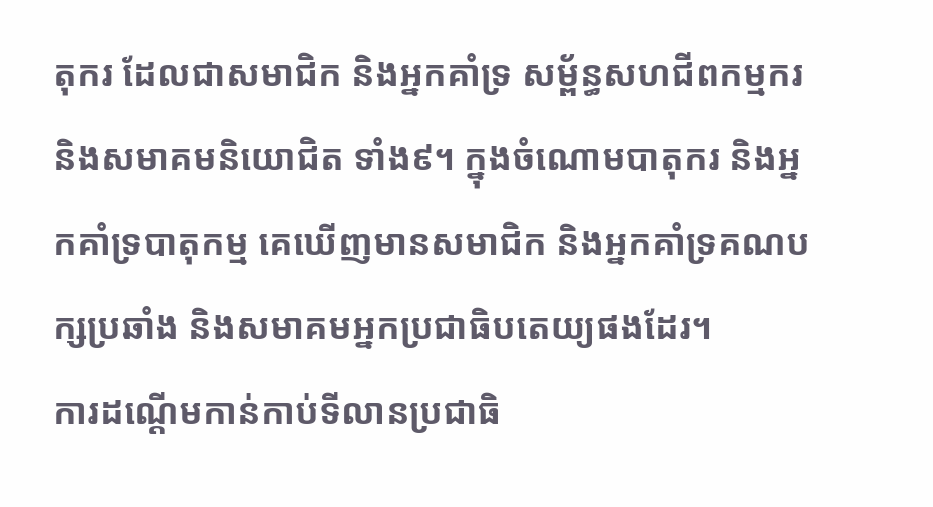តុករ ដែលជាសមាជិក និងអ្នកគាំទ្រ សម្ព័ន្ធសហជីពកម្មករ និងសមាគមនិយោជិត ទាំង៩។ ក្នុងចំណោមបាតុករ និងអ្នកគាំទ្របាតុកម្ម គេឃើញមានសមាជិក និងអ្នកគាំទ្រគណបក្សប្រឆាំង និងសមាគមអ្នកប្រជាធិបតេយ្យផងដែរ។
ការដណ្តើមកាន់កាប់ទីលានប្រជាធិ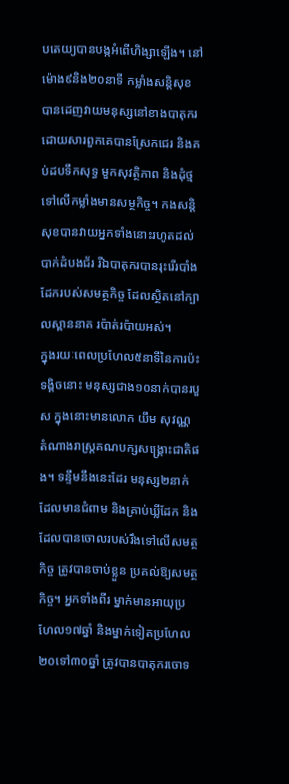បតេយ្យបានបង្កអំពើហិង្សាឡើង។ នៅម៉ោង៩និង២០នាទី កម្លាំងសន្តិសុខបានដេញវាយមនុស្សនៅខាងបាតុករ ដោយសារពួកគេបានស្រែកជេរ និងគប់ដបទឹកសុទ្ធ មួកសុវត្ថិភាព និងដុំថ្ម ទៅលើកម្លាំងមានសម្ថកិច្ច។ កងសន្តិសុខបានវាយអ្នកទាំងនោះរហូតដល់បាក់ដំបងជ័រ រីឯបាតុករបានរុះរើរបាំងដែករបស់សមត្ថកិច្ច ដែលស្ថិតនៅក្បាលស្ពាននាគ រប៉ាត់រប៉ាយអស់។
ក្នុងរយៈពេលប្រហែល៥នាទីនៃការប៉ះទង្គិចនោះ មនុស្សជាង១០នាក់បានរបួស ក្នុងនោះមានលោក យឹម សុវណ្ណ តំណាងរាស្ត្រគណបក្សសង្គ្រោះជាតិផង។ ទន្ទឹមនឹងនេះដែរ មនុស្ស២នាក់ ដែលមានជំពាម និងគ្រាប់ឃ្លីដែក និងដែលបានចោលរបស់រឹងទៅលើសមត្ថកិច្ច ត្រូវបានចាប់ខ្លួន ប្រគល់ឱ្យសមត្ថកិច្ច។ អ្នកទាំងពីរ ម្នាក់មានអាយុប្រហែល១៧ឆ្នាំ និងម្នាក់ទៀតប្រហែល២០ទៅ៣០ឆ្នាំ ត្រូវបានបាតុករចោទ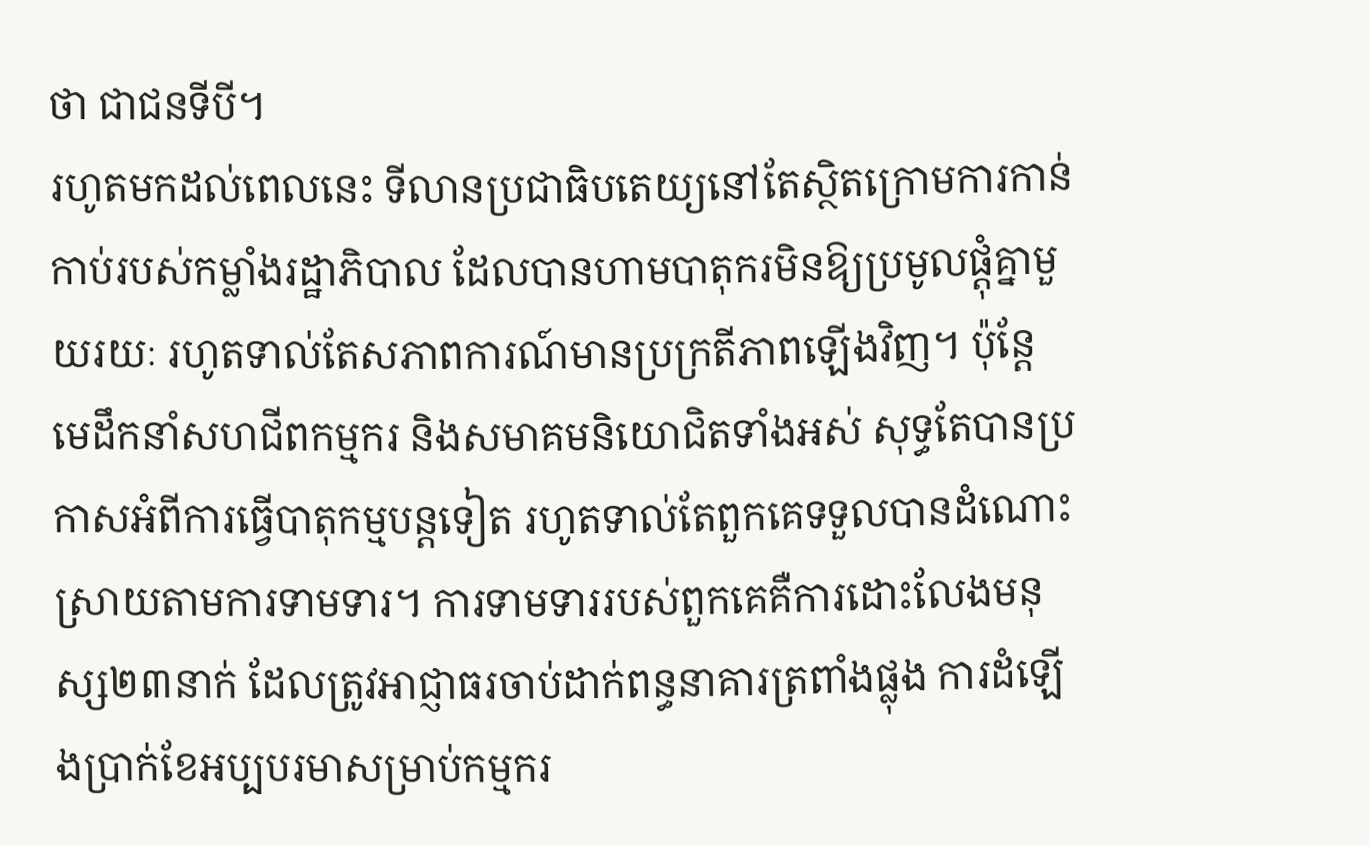ថា ជាជនទីបី។
រហូតមកដល់ពេលនេះ ទីលានប្រជាធិបតេយ្យនៅតែស្ថិតក្រោមការកាន់កាប់របស់កម្លាំងរដ្ឋាភិបាល ដែលបានហាមបាតុករមិនឱ្យប្រមូលផ្តុំគ្នាមួយរយៈ រហូតទាល់តែសភាពការណ៍មានប្រក្រតីភាពឡើងវិញ។ ប៉ុន្តែ មេដឹកនាំសហជីពកម្មករ និងសមាគមនិយោជិតទាំងអស់ សុទ្ធតែបានប្រកាសអំពីការធ្វើបាតុកម្មបន្តទៀត រហូតទាល់តែពួកគេទទួលបានដំណោះស្រាយតាមការទាមទារ។ ការទាមទាររបស់ពួកគេគឺការដោះលែងមនុស្ស២៣នាក់ ដែលត្រូវអាជ្ញាធរចាប់ដាក់ពន្ធនាគារត្រពាំងផ្លុង ការដំឡើងប្រាក់ខែអប្បបរមាសម្រាប់កម្មករ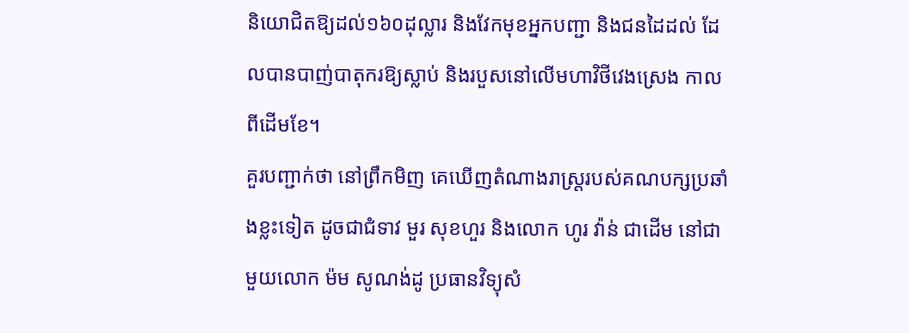និយោជិតឱ្យដល់១៦០ដុល្លារ និងវែកមុខអ្នកបញ្ជា និងជនដៃដល់ ដែលបានបាញ់បាតុករឱ្យស្លាប់ និងរបួសនៅលើមហាវិថីវេងស្រេង កាលពីដើមខែ។
គួរបញ្ជាក់ថា នៅព្រឹកមិញ គេឃើញតំណាងរាស្ត្ររបស់គណបក្សប្រឆាំងខ្លះទៀត ដូចជាជំទាវ មួរ សុខហួរ និងលោក ហូរ វ៉ាន់ ជាដើម នៅជាមួយលោក ម៉ម សូណង់ដូ ប្រធានវិទ្យុសំ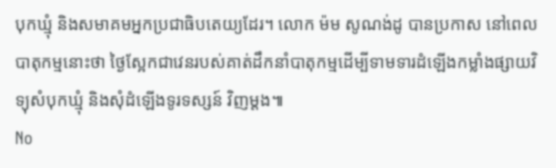បុកឃ្មុំ និងសមាគមអ្នកប្រជាធិបតេយ្យដែរ។ លោក ម៉ម សូណង់ដូ បានប្រកាស នៅពេលបាតុកម្មនោះថា ថ្ងៃស្អែកជាវេនរបស់គាត់ដឹកនាំបាតុកម្មដើម្បីទាមទារដំឡើងកម្លាំងផ្សាយវិទ្យុសំបុកឃ្មុំ និងសុំដំឡើងទូរទស្សន៍ វិញម្តង៕
No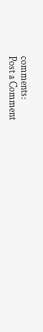comments:
Post a Comment